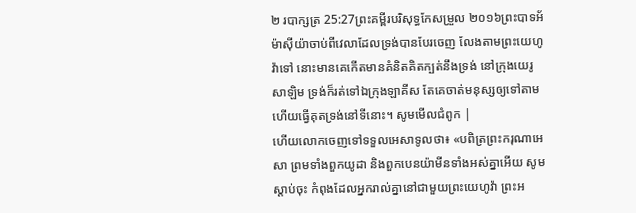២ របាក្សត្រ 25:27ព្រះគម្ពីរបរិសុទ្ធកែសម្រួល ២០១៦ព្រះបាទអ័ម៉ាស៊ីយ៉ាចាប់ពីវេលាដែលទ្រង់បានបែរចេញ លែងតាមព្រះយេហូវ៉ាទៅ នោះមានគេកើតមានគំនិតគិតក្បត់នឹងទ្រង់ នៅក្រុងយេរូសាឡិម ទ្រង់ក៏រត់ទៅឯក្រុងឡាគីស តែគេចាត់មនុស្សឲ្យទៅតាម ហើយធ្វើគុតទ្រង់នៅទីនោះ។ សូមមើលជំពូក |
ហើយលោកចេញទៅទទួលអេសាទូលថា៖ «បពិត្រព្រះករុណាអេសា ព្រមទាំងពួកយូដា និងពួកបេនយ៉ាមីនទាំងអស់គ្នាអើយ សូមស្តាប់ចុះ កំពុងដែលអ្នករាល់គ្នានៅជាមួយព្រះយេហូវ៉ា ព្រះអ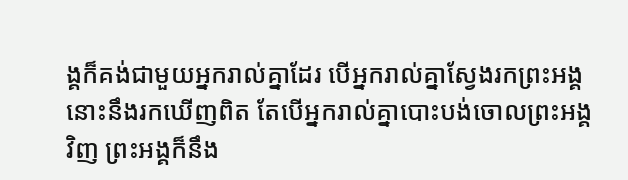ង្គក៏គង់ជាមួយអ្នករាល់គ្នាដែរ បើអ្នករាល់គ្នាស្វែងរកព្រះអង្គ នោះនឹងរកឃើញពិត តែបើអ្នករាល់គ្នាបោះបង់ចោលព្រះអង្គវិញ ព្រះអង្គក៏នឹង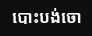បោះបង់ចោ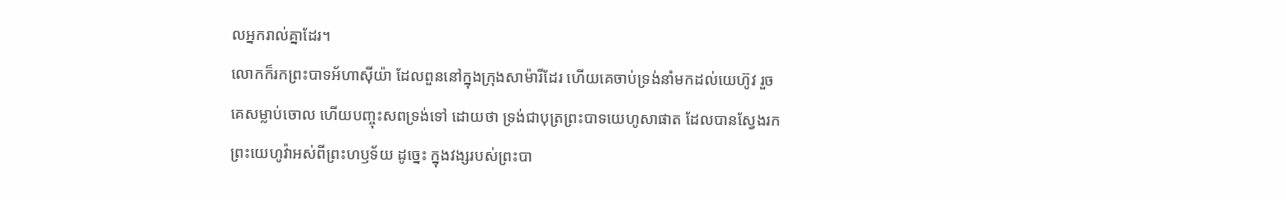លអ្នករាល់គ្នាដែរ។
លោកក៏រកព្រះបាទអ័ហាស៊ីយ៉ា ដែលពួននៅក្នុងក្រុងសាម៉ារីដែរ ហើយគេចាប់ទ្រង់នាំមកដល់យេហ៊ូវ រួចគេសម្លាប់ចោល ហើយបញ្ចុះសពទ្រង់ទៅ ដោយថា ទ្រង់ជាបុត្រព្រះបាទយេហូសាផាត ដែលបានស្វែងរកព្រះយេហូវ៉ាអស់ពីព្រះហឫទ័យ ដូច្នេះ ក្នុងវង្សរបស់ព្រះបា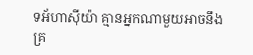ទអ័ហាស៊ីយ៉ា គ្មានអ្នកណាមួយអាចនឹងគ្រ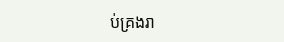ប់គ្រងរា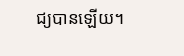ជ្យបានឡើយ។